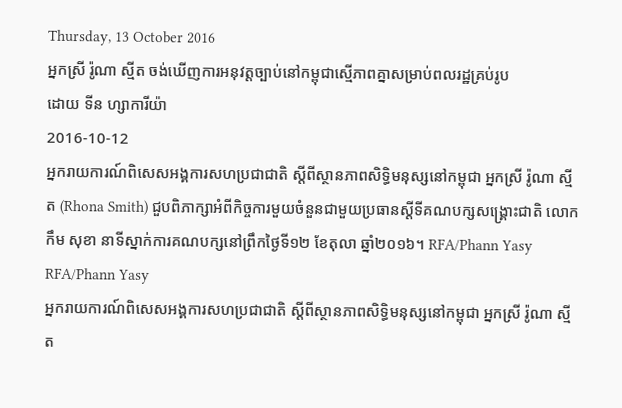Thursday, 13 October 2016
អ្នកស្រី រ៉ូណា ស្មីត ចង់ឃើញការអនុវត្តច្បាប់នៅកម្ពុជាស្មើភាពគ្នាសម្រាប់ពលរដ្ឋគ្រប់រូប
ដោយ ទីន ហ្សាការីយ៉ា
2016-10-12
អ្នករាយការណ៍ពិសេសអង្គការសហប្រជាជាតិ ស្ដីពីស្ថានភាពសិទ្ធិមនុស្សនៅកម្ពុជា អ្នកស្រី រ៉ូណា ស្មីត (Rhona Smith) ជួបពិភាក្សាអំពីកិច្ចការមួយចំនួនជាមួយប្រធានស្ដីទីគណបក្សសង្គ្រោះជាតិ លោក កឹម សុខា នាទីស្នាក់ការគណបក្សនៅព្រឹកថ្ងៃទី១២ ខែតុលា ឆ្នាំ២០១៦។ RFA/Phann Yasy
RFA/Phann Yasy
អ្នករាយការណ៍ពិសេសអង្គការសហប្រជាជាតិ ស្ដីពីស្ថានភាពសិទ្ធិមនុស្សនៅកម្ពុជា អ្នកស្រី រ៉ូណា ស្មីត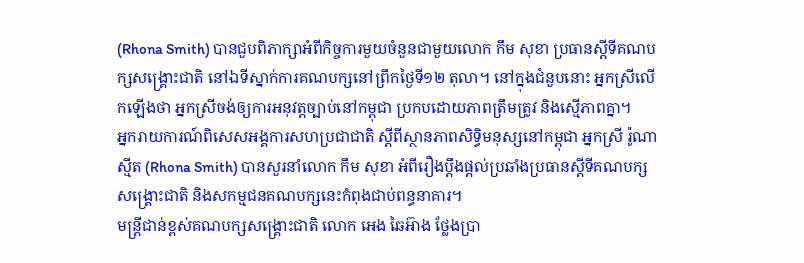(Rhona Smith) បានជួបពិភាក្សាអំពីកិច្ចការមួយចំនួនជាមួយលោក កឹម សុខា ប្រធានស្ដីទីគណបក្សសង្គ្រោះជាតិ នៅឯទីស្នាក់ការគណបក្សនៅព្រឹកថ្ងៃទី១២ តុលា។ នៅក្នុងជំនួបនោះ អ្នកស្រីលើកឡើងថា អ្នកស្រីចង់ឲ្យការអនុវត្តច្បាប់នៅកម្ពុជា ប្រកបដោយភាពត្រឹមត្រូវ និងស្មើភាពគ្នា។
អ្នករាយការណ៍ពិសេសអង្គការសហប្រជាជាតិ ស្ដីពីស្ថានភាពសិទ្ធិមនុស្សនៅកម្ពុជា អ្នកស្រី រ៉ូណា ស្មីត (Rhona Smith) បានសួរនាំលោក កឹម សុខា អំពីរឿងប្ដឹងផ្ដល់ប្រឆាំងប្រធានស្ដីទីគណបក្សសង្គ្រោះជាតិ និងសកម្មជនគណបក្សនេះកំពុងជាប់ពន្ធនាគារ។
មន្ត្រីជាន់ខ្ពស់គណបក្សសង្គ្រោះជាតិ លោក អេង ឆៃអ៊ាង ថ្លែងប្រា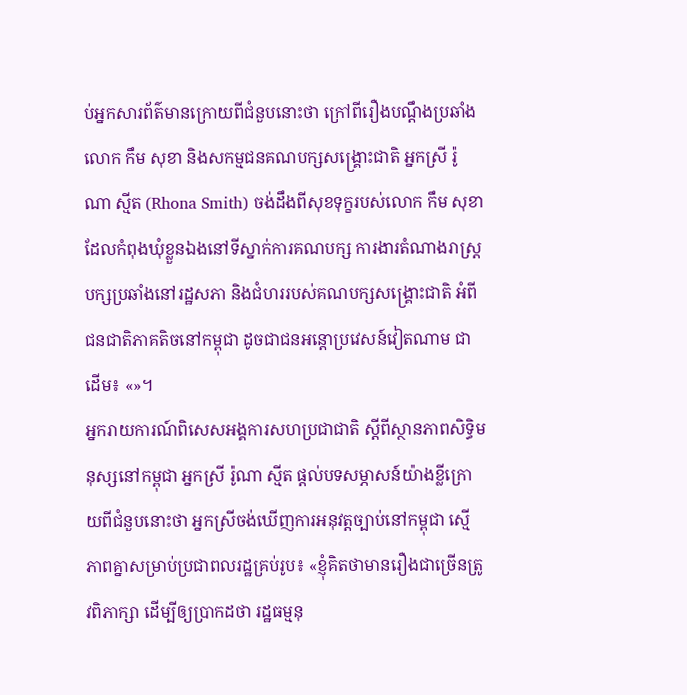ប់អ្នកសារព័ត៌មានក្រោយពីជំនួបនោះថា ក្រៅពីរឿងបណ្ដឹងប្រឆាំងលោក កឹម សុខា និងសកម្មជនគណបក្សសង្គ្រោះជាតិ អ្នកស្រី រ៉ូណា ស្មីត (Rhona Smith) ចង់ដឹងពីសុខទុក្ខរបស់លោក កឹម សុខា ដែលកំពុងឃុំខ្លួនឯងនៅទីស្នាក់ការគណបក្ស ការងារតំណាងរាស្ត្របក្សប្រឆាំងនៅរដ្ឋសភា និងជំហររបស់គណបក្សសង្គ្រោះជាតិ អំពីជនជាតិភាគតិចនៅកម្ពុជា ដូចជាជនអន្តោប្រវេសន៍វៀតណាម ជាដើម៖ «»។
អ្នករាយការណ៍ពិសេសអង្គការសហប្រជាជាតិ ស្ដីពីស្ថានភាពសិទ្ធិមនុស្សនៅកម្ពុជា អ្នកស្រី រ៉ូណា ស្មីត ផ្ដល់បទសម្ភាសន៍យ៉ាងខ្លីក្រោយពីជំនួបនោះថា អ្នកស្រីចង់ឃើញការអនុវត្តច្បាប់នៅកម្ពុជា ស្មើភាពគ្នាសម្រាប់ប្រជាពលរដ្ឋគ្រប់រូប៖ «ខ្ញុំគិតថាមានរឿងជាច្រើនត្រូវពិភាក្សា ដើម្បីឲ្យប្រាកដថា រដ្ឋធម្មនុ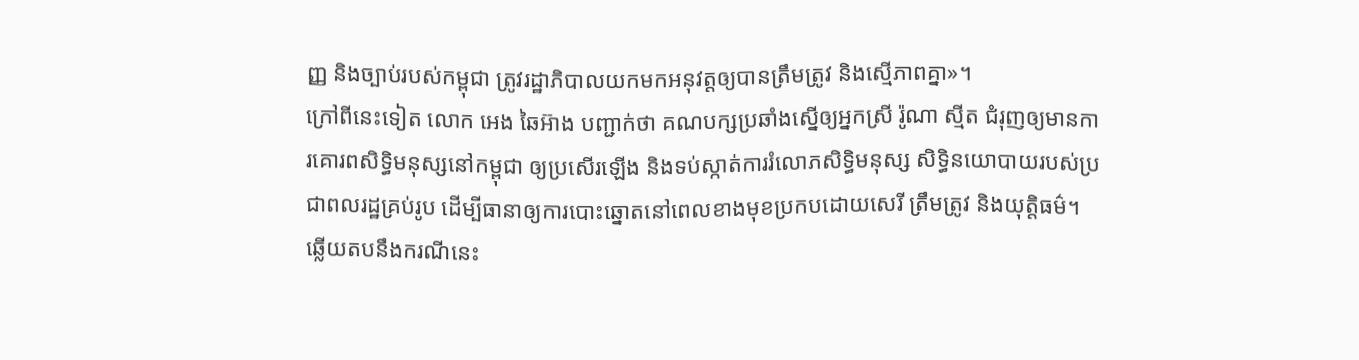ញ្ញ និងច្បាប់របស់កម្ពុជា ត្រូវរដ្ឋាភិបាលយកមកអនុវត្តឲ្យបានត្រឹមត្រូវ និងស្មើភាពគ្នា»។
ក្រៅពីនេះទៀត លោក អេង ឆៃអ៊ាង បញ្ជាក់ថា គណបក្សប្រឆាំងស្នើឲ្យអ្នកស្រី រ៉ូណា ស្មីត ជំរុញឲ្យមានការគោរពសិទ្ធិមនុស្សនៅកម្ពុជា ឲ្យប្រសើរឡើង និងទប់ស្កាត់ការរំលោភសិទ្ធិមនុស្ស សិទ្ធិនយោបាយរបស់ប្រជាពលរដ្ឋគ្រប់រូប ដើម្បីធានាឲ្យការបោះឆ្នោតនៅពេលខាងមុខប្រកបដោយសេរី ត្រឹមត្រូវ និងយុត្តិធម៌។
ឆ្លើយតបនឹងករណីនេះ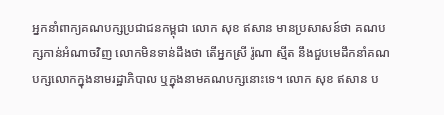អ្នកនាំពាក្យគណបក្សប្រជាជនកម្ពុជា លោក សុខ ឥសាន មានប្រសាសន៍ថា គណបក្សកាន់អំណាចវិញ លោកមិនទាន់ដឹងថា តើអ្នកស្រី រ៉ូណា ស្មីត នឹងជួបមេដឹកនាំគណបក្សលោកក្នុងនាមរដ្ឋាភិបាល ឬក្នុងនាមគណបក្សនោះទេ។ លោក សុខ ឥសាន ប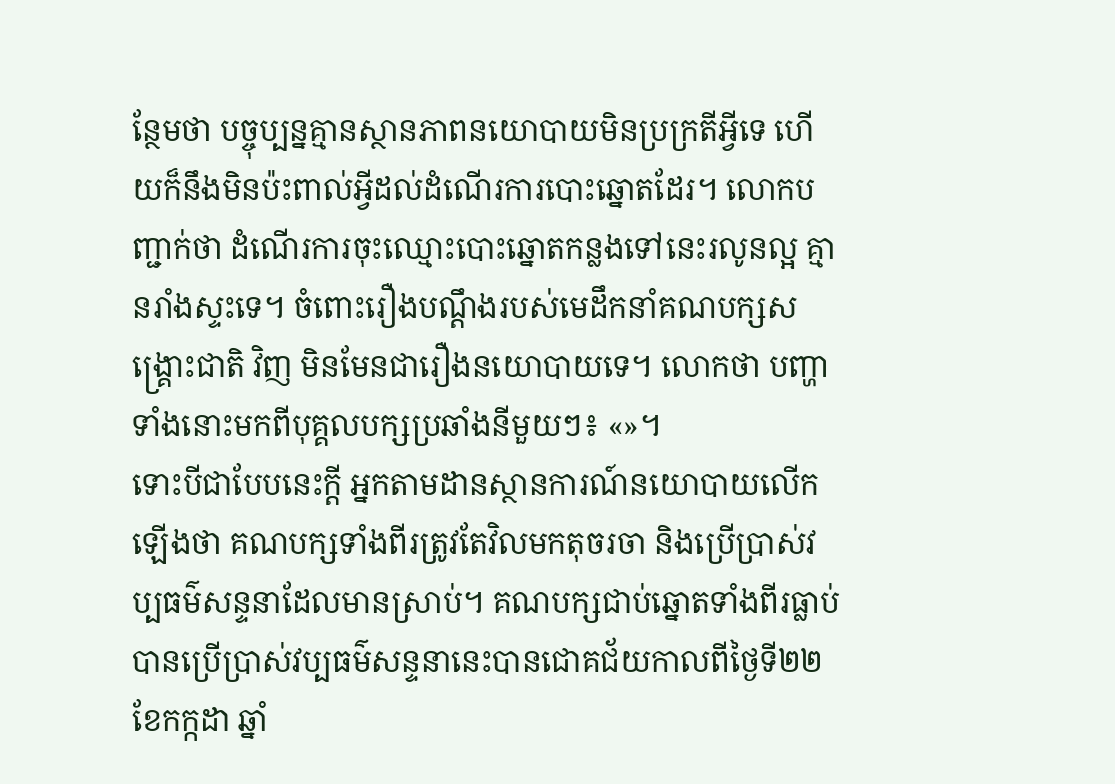ន្ថែមថា បច្ចុប្បន្នគ្មានស្ថានភាពនយោបាយមិនប្រក្រតីអ្វីទេ ហើយក៏នឹងមិនប៉ះពាល់អ្វីដល់ដំណើរការបោះឆ្នោតដែរ។ លោកបញ្ជាក់ថា ដំណើរការចុះឈ្មោះបោះឆ្នោតកន្លងទៅនេះរលូនល្អ គ្មានរាំងស្ទះទេ។ ចំពោះរឿងបណ្ដឹងរបស់មេដឹកនាំគណបក្សសង្គ្រោះជាតិ វិញ មិនមែនជារឿងនយោបាយទេ។ លោកថា បញ្ហាទាំងនោះមកពីបុគ្គលបក្សប្រឆាំងនីមួយៗ៖ «»។
ទោះបីជាបែបនេះក្ដី អ្នកតាមដានស្ថានការណ៍នយោបាយលើកឡើងថា គណបក្សទាំងពីរត្រូវតែវិលមកតុចរចា និងប្រើប្រាស់វប្បធម៌សន្ទនាដែលមានស្រាប់។ គណបក្សជាប់ឆ្នោតទាំងពីរធ្លាប់បានប្រើប្រាស់វប្បធម៌សន្ទនានេះបានជោគជ័យកាលពីថ្ងៃទី២២ ខែកក្កដា ឆ្នាំ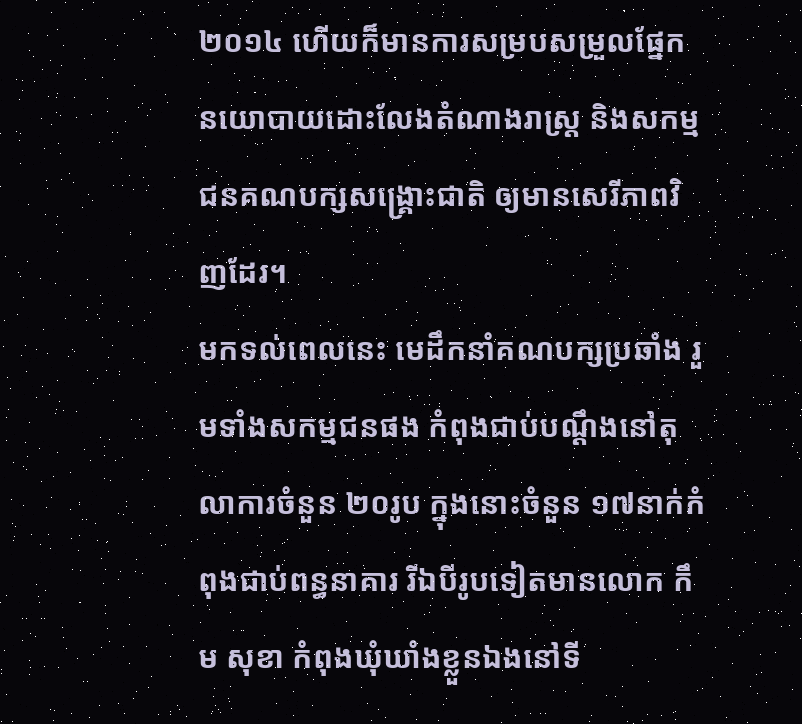២០១៤ ហើយក៏មានការសម្របសម្រួលផ្នែកនយោបាយដោះលែងតំណាងរាស្ត្រ និងសកម្មជនគណបក្សសង្គ្រោះជាតិ ឲ្យមានសេរីភាពវិញដែរ។
មកទល់ពេលនេះ មេដឹកនាំគណបក្សប្រឆាំង រួមទាំងសកម្មជនផង កំពុងជាប់បណ្ដឹងនៅតុលាការចំនួន ២០រូប ក្នុងនោះចំនួន ១៧នាក់កំពុងជាប់ពន្ធនាគារ រីឯបីរូបទៀតមានលោក កឹម សុខា កំពុងឃុំឃាំងខ្លួនឯងនៅទី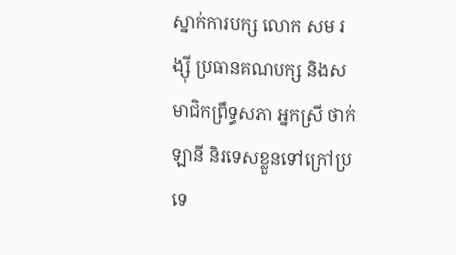ស្នាក់ការបក្ស លោក សម រង្ស៊ី ប្រធានគណបក្ស និងសមាជិកព្រឹទ្ធសភា អ្នកស្រី ថាក់ ឡានី និរទេសខ្លួនទៅក្រៅប្រទេ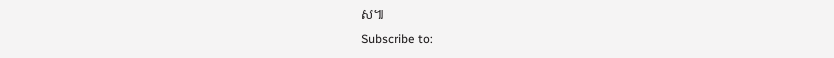ស៕
Subscribe to: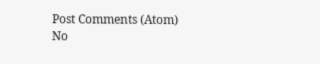Post Comments (Atom)
No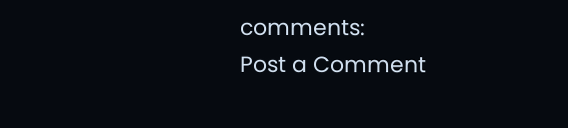comments:
Post a Comment